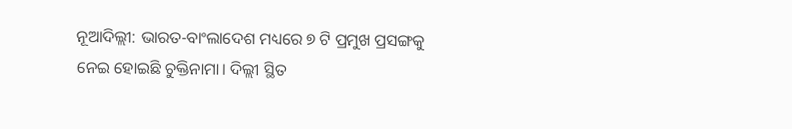ନୂଆଦିଲ୍ଲୀ: ଭାରତ-ବାଂଲାଦେଶ ମଧ୍ୟରେ ୭ ଟି ପ୍ରମୁଖ ପ୍ରସଙ୍ଗକୁ ନେଇ ହୋଇଛି ଚୁକ୍ତିନାମା। ଦିଲ୍ଲୀ ସ୍ଥିତ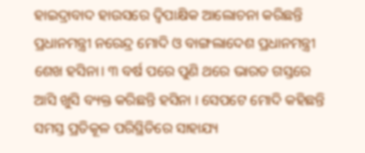ହାଇଦ୍ରାବାଦ ହାଉସରେ ଦ୍ୱିପାକ୍ଷିକ ଆଲୋଚନା କରିଛନ୍ତି ପ୍ରଧାନମନ୍ତ୍ରୀ ନରେନ୍ଦ୍ର ମୋଦି ଓ ବାଙ୍ଗଲାଦେଶ ପ୍ରଧାନମନ୍ତ୍ରୀ ଶେଖ ହସିନା। ୩ ବର୍ଷ ପରେ ପୁଣି ଥରେ ଭାରତ ଗସ୍ତରେ ଆସି ଖୁସି ବ୍ୟକ୍ତ କରିଛନ୍ତି ହସିନା । ସେପଟେ ମୋଦି କହିଛନ୍ତି ସମସ୍ତ ପ୍ରତିକୂଳ ପରିସ୍ଥିତିରେ ସାହାଯ୍ୟ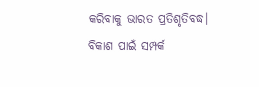କରିବାକୁ ଭାରତ ପ୍ରତିଶୃତିବଦ୍ଧ।
ବିକାଶ ପାଇଁ ସମ୍ପର୍କ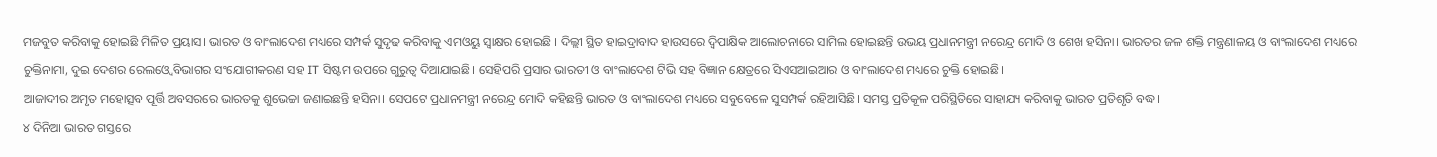ମଜବୁତ କରିବାକୁ ହୋଇଛି ମିଳିତ ପ୍ରୟାସ। ଭାରତ ଓ ବାଂଲାଦେଶ ମଧ୍ୟରେ ସମ୍ପର୍କ ସୁଦୃଢ କରିବାକୁ ଏମଓୟୁ ସ୍ୱାକ୍ଷର ହୋଇଛି । ଦିଲ୍ଲୀ ସ୍ଥିତ ହାଇଦ୍ରାବାଦ ହାଉସରେ ଦ୍ୱିପାକ୍ଷିକ ଆଲୋଚନାରେ ସାମିଲ ହୋଇଛନ୍ତି ଉଭୟ ପ୍ରଧାନମନ୍ତ୍ରୀ ନରେନ୍ଦ୍ର ମୋଦି ଓ ଶେଖ ହସିନା। ଭାରତର ଜଳ ଶକ୍ତି ମନ୍ତ୍ରଣାଳୟ ଓ ବାଂଲାଦେଶ ମଧ୍ୟରେ ଚୁକ୍ତିନାମା, ଦୁଇ ଦେଶର ରେଲଓ୍ୱେ ବିଭାଗର ସଂଯୋଗୀକରଣ ସହ IT ସିଷ୍ଟମ ଉପରେ ଗୁରୁତ୍ୱ ଦିଆଯାଇଛି। ସେହିପରି ପ୍ରସାର ଭାରତୀ ଓ ବାଂଲାଦେଶ ଟିଭି ସହ ବିଜ୍ଞାନ କ୍ଷେତ୍ରରେ ସିଏସଆଇଆର ଓ ବାଂଲାଦେଶ ମଧ୍ୟରେ ଚୁକ୍ତି ହୋଇଛି।
ଆଜାଦୀର ଅମୃତ ମହୋତ୍ସବ ପୂର୍ତ୍ତି ଅବସରରେ ଭାରତକୁ ଶୁଭେଚ୍ଚା ଜଣାଇଛନ୍ତି ହସିନା। ସେପଟେ ପ୍ରଧାନମନ୍ତ୍ରୀ ନରେନ୍ଦ୍ର ମୋଦି କହିଛନ୍ତି ଭାରତ ଓ ବାଂଲାଦେଶ ମଧ୍ୟରେ ସବୁବେଳେ ସୁସମ୍ପର୍କ ରହିଆସିଛି। ସମସ୍ତ ପ୍ରତିକୂଳ ପରିସ୍ଥିତିରେ ସାହାଯ୍ୟ କରିବାକୁ ଭାରତ ପ୍ରତିଶୃତି ବଦ୍ଧ।
୪ ଦିନିଆ ଭାରତ ଗସ୍ତରେ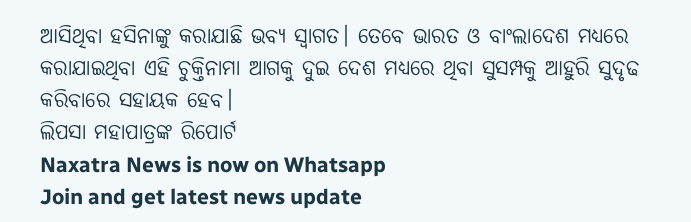ଆସିଥିବା ହସିନାଙ୍କୁ କରାଯାଛି ଭବ୍ୟ ସ୍ୱାଗତ। ତେବେ ଭାରତ ଓ ବାଂଲାଦେଶ ମଧ୍ୟରେ କରାଯାଇଥିବା ଏହି ଚୁକ୍ତିନାମା ଆଗକୁ ଦୁଇ ଦେଶ ମଧ୍ୟରେ ଥିବା ସୁସମ୍ପକୁ ଆହୁରି ସୁଦୃଢ କରିବାରେ ସହାୟକ ହେବ।
ଲିପସା ମହାପାତ୍ରଙ୍କ ରିପୋର୍ଟ
Naxatra News is now on Whatsapp
Join and get latest news update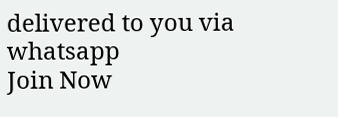delivered to you via whatsapp
Join Now